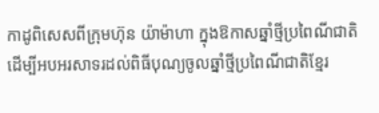កាដូពិសេសពីក្រុមហ៊ុន យ៉ាម៉ាហា ក្នុងឱកាសឆ្នាំថ្មីប្រពៃណីជាតិ
ដើម្បីអបអរសាទរដល់ពិធីបុណ្យចូលឆ្នាំថ្មីប្រពៃណីជាតិខ្មែរ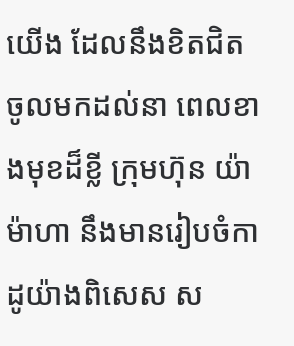យើង ដែលនឹងខិតជិតចូលមកដល់នា ពេលខាងមុខដ៏ខ្លី ក្រុមហ៊ុន យ៉ាម៉ាហា នឹងមានរៀបចំកាដូយ៉ាងពិសេស ស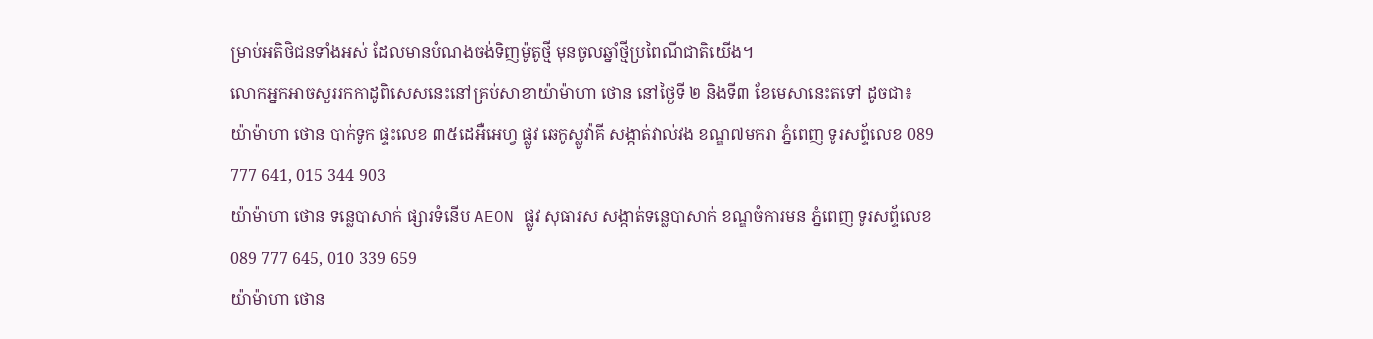ម្រាប់អតិថិជនទាំងអស់ ដែលមានបំណងចង់ទិញម៉ូតូថ្មី មុនចូលឆ្នាំថ្មីប្រពៃណីជាតិយើង។
លោកអ្នកអាចសួររកកាដូពិសេសនេះនៅគ្រប់សាខាយ៉ាម៉ាហា ថោន នៅថ្ងៃទី ២ និងទី៣ ខែមេសានេះតទៅ ដូចជា៖
យ៉ាម៉ាហា ថោន បាក់ទូក ផ្ទះលេខ ៣៥ដេអឺអេហ្វ ផ្លូវ ឆេកូស្លូវ៉ាគី សង្កាត់វាល់វង ខណ្ឌ៧មករា ភ្នំពេញ ទូរសព្ទ័លេខ 089 777 641, 015 344 903
យ៉ាម៉ាហា ថោន ទន្លេបាសាក់ ផ្សារទំនើប AEON ផ្លូវ សុធារស សង្កាត់ទន្លេបាសាក់ ខណ្ឌចំការមន ភ្នំពេញ ទូរសព្ទ័លេខ 089 777 645, 010 339 659
យ៉ាម៉ាហា ថោន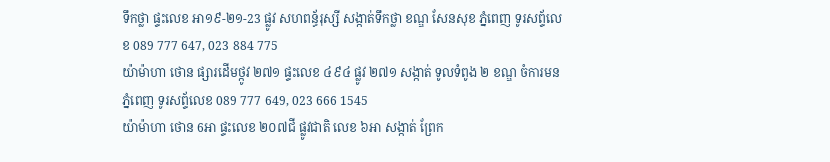ទឹកថ្លា ផ្ទះលេខ អា១៩-២១-23 ផ្លូវ សហពន្ធ័រុស្សី សង្កាត់ទឹកថ្លា ខណ្ឌ សែនសុខ ភ្នំពេញ ទូរសព្ទ័លេខ 089 777 647, 023 884 775
យ៉ាម៉ាហា ថោន ផ្សារដើមថ្កូវ ២៧១ ផ្ទះលេខ ៤៩៤ ផ្លូវ ២៧១ សង្កាត់ ទូលទំពូង ២ ខណ្ឌ ចំការមន ភ្នំពេញ ទូរសព្ទ័លេខ 089 777 649, 023 666 1545
យ៉ាម៉ាហា ថោន 6អា ផ្ទះលេខ ២០៧ជី ផ្លូវជាតិ លេខ ៦អា សង្កាត់ ព្រែក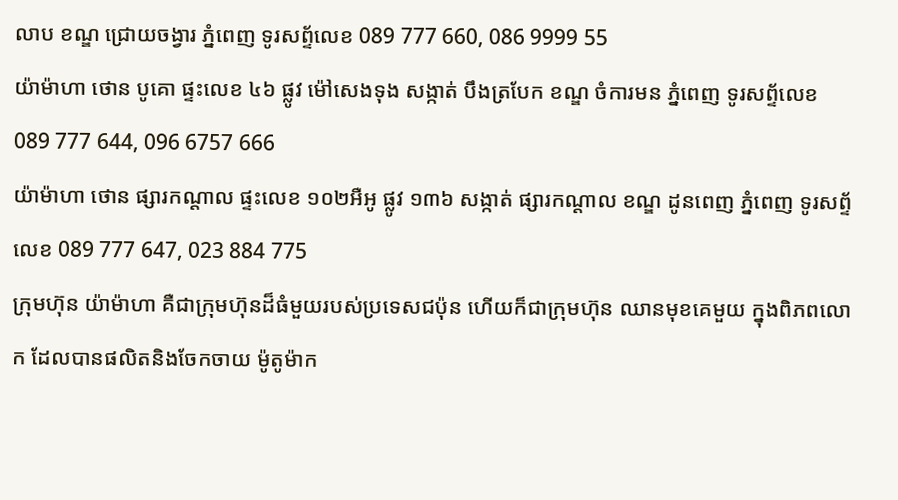លាប ខណ្ឌ ជ្រោយចង្វារ ភ្នំពេញ ទូរសព្ទ័លេខ 089 777 660, 086 9999 55
យ៉ាម៉ាហា ថោន បូគោ ផ្ទះលេខ ៤៦ ផ្លូវ ម៉ៅសេងទុង សង្កាត់ បឹងត្របែក ខណ្ឌ ចំការមន ភ្នំពេញ ទូរសព្ទ័លេខ 089 777 644, 096 6757 666
យ៉ាម៉ាហា ថោន ផ្សារកណ្តាល ផ្ទះលេខ ១០២អឺអូ ផ្លូវ ១៣៦ សង្កាត់ ផ្សារកណ្តាល ខណ្ឌ ដូនពេញ ភ្នំពេញ ទូរសព្ទ័លេខ 089 777 647, 023 884 775
ក្រុមហ៊ុន យ៉ាម៉ាហា គឺជាក្រុមហ៊ុនដ៏ធំមួយរបស់ប្រទេសជប៉ុន ហើយក៏ជាក្រុមហ៊ុន ឈានមុខគេមួយ ក្នុងពិភពលោក ដែលបានផលិតនិងចែកចាយ ម៉ូតូម៉ាក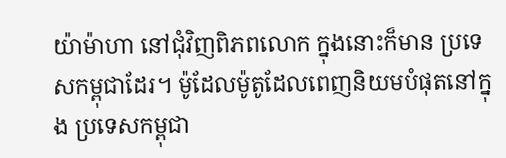យ៉ាម៉ាហា នៅជុំវិញពិភពលោក ក្នុងនោះក៏មាន ប្រទេសកម្ពុជាដែរ។ ម៉ូដែលម៉ូតូដែលពេញនិយមបំផុតនៅក្នុង ប្រទេសកម្ពុជា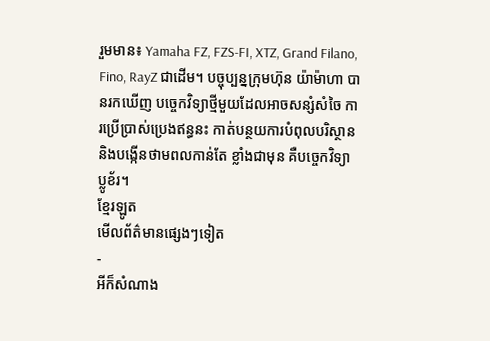រួមមាន៖ Yamaha FZ, FZS-FI, XTZ, Grand Filano, Fino, RayZ ជាដើម។ បច្ចុប្បន្នក្រុមហ៊ុន យ៉ាម៉ាហា បានរកឃើញ បច្ចេកវិទ្យាថ្មីមួយដែលអាចសន្សំសំចៃ ការប្រើប្រាស់ប្រេងឥន្ធនះ កាត់បន្ថយការបំពុលបរិស្ថាន និងបង្កើនថាមពលកាន់តែ ខ្លាំងជាមុន គឺបច្ចេកវិទ្យា ប្លូខ័រ។
ខ្មែរឡូត
មើលព័ត៌មានផ្សេងៗទៀត
-
អីក៏សំណាង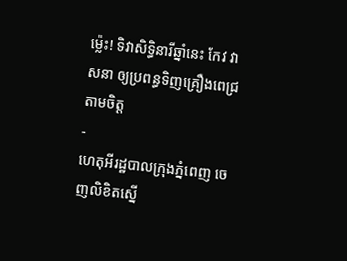ម្ល៉េះ! ទិវាសិទ្ធិនារីឆ្នាំនេះ កែវ វាសនា ឲ្យប្រពន្ធទិញគ្រឿងពេជ្រតាមចិត្ត
-
ហេតុអីរដ្ឋបាលក្រុងភ្នំពេញ ចេញលិខិតស្នើ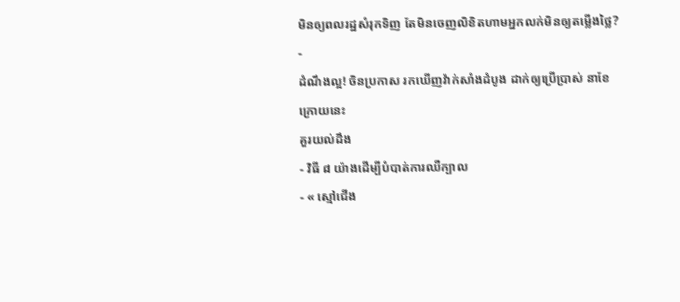មិនឲ្យពលរដ្ឋសំរុកទិញ តែមិនចេញលិខិតហាមអ្នកលក់មិនឲ្យតម្លើងថ្លៃ?
-
ដំណឹងល្អ! ចិនប្រកាស រកឃើញវ៉ាក់សាំងដំបូង ដាក់ឲ្យប្រើប្រាស់ នាខែក្រោយនេះ
គួរយល់ដឹង
- វិធី ៨ យ៉ាងដើម្បីបំបាត់ការឈឺក្បាល
- « ស្មៅជើង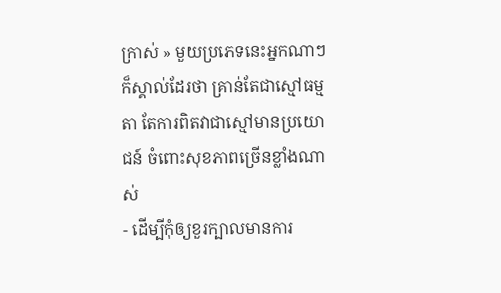ក្រាស់ » មួយប្រភេទនេះអ្នកណាៗក៏ស្គាល់ដែរថា គ្រាន់តែជាស្មៅធម្មតា តែការពិតវាជាស្មៅមានប្រយោជន៍ ចំពោះសុខភាពច្រើនខ្លាំងណាស់
- ដើម្បីកុំឲ្យខួរក្បាលមានការ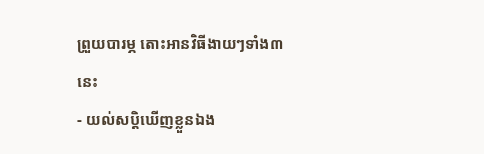ព្រួយបារម្ភ តោះអានវិធីងាយៗទាំង៣នេះ
- យល់សប្តិឃើញខ្លួនឯង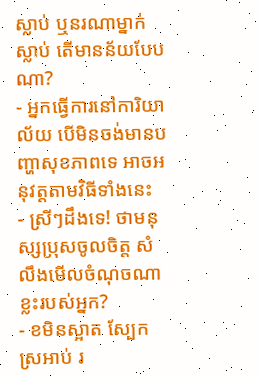ស្លាប់ ឬនរណាម្នាក់ស្លាប់ តើមានន័យបែបណា?
- អ្នកធ្វើការនៅការិយាល័យ បើមិនចង់មានបញ្ហាសុខភាពទេ អាចអនុវត្តតាមវិធីទាំងនេះ
- ស្រីៗដឹងទេ! ថាមនុស្សប្រុសចូលចិត្ត សំលឹងមើលចំណុចណាខ្លះរបស់អ្នក?
- ខមិនស្អាត ស្បែកស្រអាប់ រ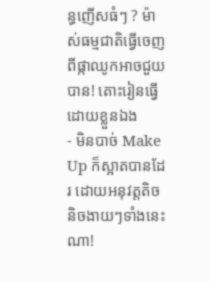ន្ធញើសធំៗ ? ម៉ាស់ធម្មជាតិធ្វើចេញពីផ្កាឈូកអាចជួយបាន! តោះរៀនធ្វើដោយខ្លួនឯង
- មិនបាច់ Make Up ក៏ស្អាតបានដែរ ដោយអនុវត្តតិចនិចងាយៗទាំងនេះណា!